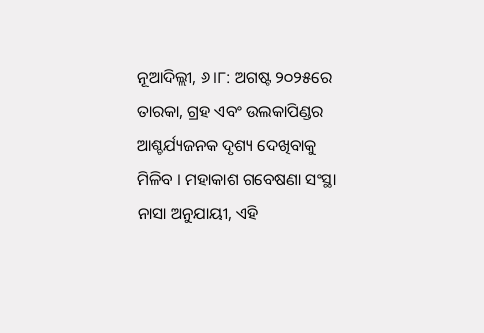ନୂଆଦିଲ୍ଲୀ, ୬।୮: ଅଗଷ୍ଟ ୨୦୨୫ରେ ତାରକା, ଗ୍ରହ ଏବଂ ଉଲକାପିଣ୍ଡର ଆଶ୍ଚର୍ଯ୍ୟଜନକ ଦୃଶ୍ୟ ଦେଖିବାକୁ ମିଳିବ । ମହାକାଶ ଗବେଷଣା ସଂସ୍ଥା ନାସା ଅନୁଯାୟୀ, ଏହି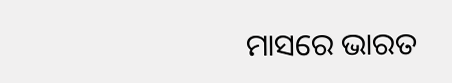ମାସରେ ଭାରତ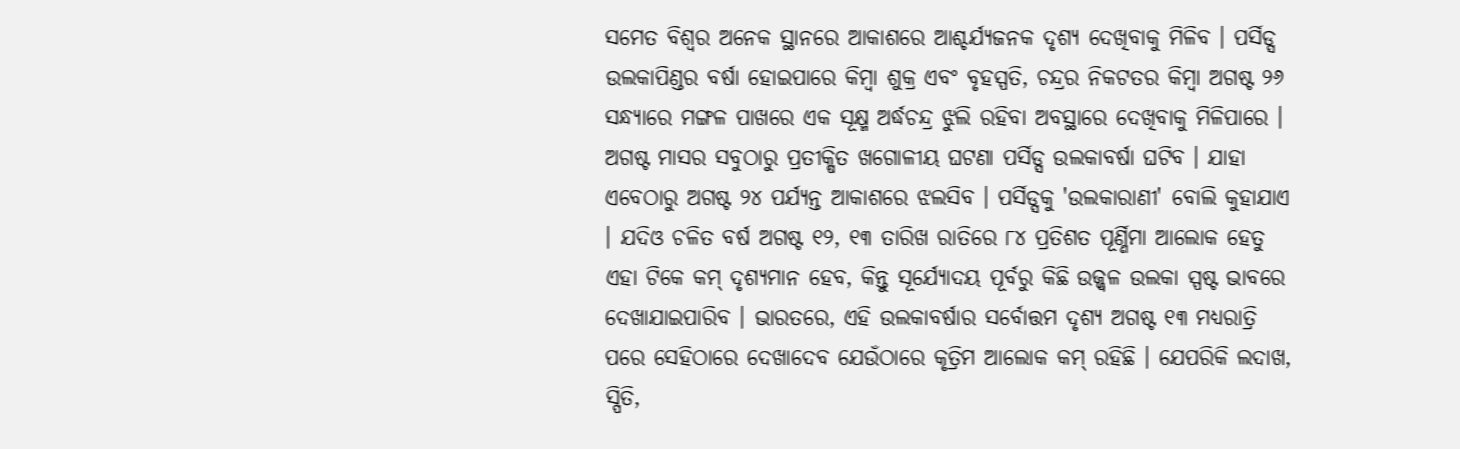ସମେତ ବିଶ୍ୱର ଅନେକ ସ୍ଥାନରେ ଆକାଶରେ ଆଶ୍ଚର୍ଯ୍ୟଜନକ ଦୃଶ୍ୟ ଦେଖିବାକୁ ମିଳିବ । ପର୍ସିଡ୍ସ ଉଲକାପିଣ୍ଡର ବର୍ଷା ହୋଇପାରେ କିମ୍ୱା ଶୁକ୍ର ଏବଂ ବୃହସ୍ପତି, ଚନ୍ଦ୍ରର ନିକଟତର କିମ୍ବା ଅଗଷ୍ଟ ୨୬ ସନ୍ଧ୍ୟାରେ ମଙ୍ଗଳ ପାଖରେ ଏକ ସୂକ୍ଷ୍ମ ଅର୍ଦ୍ଧଚନ୍ଦ୍ର ଝୁଲି ରହିବା ଅବସ୍ଥାରେ ଦେଖିବାକୁ ମିଳିପାରେ ।
ଅଗଷ୍ଟ ମାସର ସବୁଠାରୁ ପ୍ରତୀକ୍ଷିତ ଖଗୋଳୀୟ ଘଟଣା ପର୍ସିଡ୍ସ ଉଲକାବର୍ଷା ଘଟିବ । ଯାହା ଏବେଠାରୁ ଅଗଷ୍ଟ ୨୪ ପର୍ଯ୍ୟନ୍ତ ଆକାଶରେ ଝଲସିବ । ପର୍ସିଡ୍ସକୁ 'ଉଲକାରାଣୀ' ବୋଲି କୁହାଯାଏ । ଯଦିଓ ଚଳିତ ବର୍ଷ ଅଗଷ୍ଟ ୧୨, ୧୩ ତାରିଖ ରାତିରେ ୮୪ ପ୍ରତିଶତ ପୂର୍ଣ୍ଣିମା ଆଲୋକ ହେତୁ ଏହା ଟିକେ କମ୍ ଦୃଶ୍ୟମାନ ହେବ, କିନ୍ତୁ ସୂର୍ଯ୍ୟୋଦୟ ପୂର୍ବରୁ କିଛି ଉଜ୍ଜ୍ୱଳ ଉଲକା ସ୍ପଷ୍ଟ ଭାବରେ ଦେଖାଯାଇପାରିବ । ଭାରତରେ, ଏହି ଉଲକାବର୍ଷାର ସର୍ବୋତ୍ତମ ଦୃଶ୍ୟ ଅଗଷ୍ଟ ୧୩ ମଧ୍ୟରାତ୍ରି ପରେ ସେହିଠାରେ ଦେଖାଦେବ ଯେଉଁଠାରେ କୃତ୍ରିମ ଆଲୋକ କମ୍ ରହିଛି । ଯେପରିକି ଲଦାଖ, ସ୍ପିତି,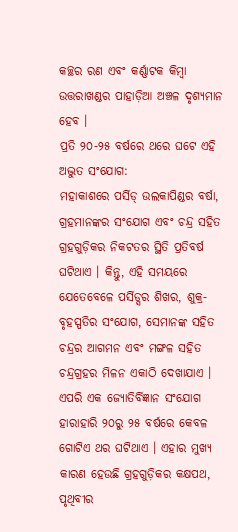କଚ୍ଛର ରଣ ଏବଂ କର୍ଣ୍ଣାଟକ କିମ୍ବା ଉତ୍ତରାଖଣ୍ଡର ପାହାଡ଼ିଆ ଅଞ୍ଚଳ ଦୃଶ୍ୟମାନ ହେବ ।
ପ୍ରତି ୨୦-୨୫ ବର୍ଷରେ ଥରେ ଘଟେ ଏହି ଅଦ୍ଭୁତ ସଂଯୋଗ:
ମହାକାଶରେ ପର୍ସିଡ୍ ଉଲକାପିଣ୍ଡର ବର୍ଷା, ଗ୍ରହମାନଙ୍କର ସଂଯୋଗ ଏବଂ ଚନ୍ଦ୍ର ସହିତ ଗ୍ରହଗୁଡ଼ିକର ନିକଟତର ସ୍ଥିତି ପ୍ରତିବର୍ଷ ଘଟିଥାଏ । କିନ୍ତୁ, ଏହି ସମୟରେ ଯେତେବେଳେ ପର୍ସିଡ୍ସର ଶିଖର, ଶୁକ୍ର-ବୃହସ୍ପତିର ସଂଯୋଗ, ସେମାନଙ୍କ ସହିତ ଚନ୍ଦ୍ରର ଆଗମନ ଏବଂ ମଙ୍ଗଳ ସହିତ ଚନ୍ଦ୍ରଗ୍ରହର ମିଳନ ଏକାଠି ଦେଖାଯାଏ । ଏପରି ଏକ ଜ୍ୟୋତିର୍ବିଜ୍ଞାନ ସଂଯୋଗ ହାରାହାରି ୨୦ରୁ ୨୫ ବର୍ଷରେ କେବଳ ଗୋଟିଏ ଥର ଘଟିଥାଏ । ଏହାର ମୁଖ୍ୟ କାରଣ ହେଉଛି ଗ୍ରହଗୁଡ଼ିକର କକ୍ଷପଥ, ପୃଥିବୀର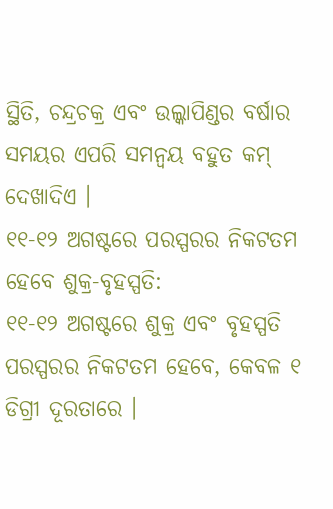ସ୍ଥିତି, ଚନ୍ଦ୍ରଚକ୍ର ଏବଂ ଉଲ୍କାପିଣ୍ଡର ବର୍ଷାର ସମୟର ଏପରି ସମନ୍ୱୟ ବହୁତ କମ୍ ଦେଖାଦିଏ ।
୧୧-୧୨ ଅଗଷ୍ଟରେ ପରସ୍ପରର ନିକଟତମ ହେବେ ଶୁକ୍ର-ବୃହସ୍ପତି:
୧୧-୧୨ ଅଗଷ୍ଟରେ ଶୁକ୍ର ଏବଂ ବୃହସ୍ପତି ପରସ୍ପରର ନିକଟତମ ହେବେ, କେବଳ ୧ ଡିଗ୍ରୀ ଦୂରତାରେ ।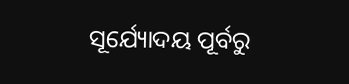ସୂର୍ଯ୍ୟୋଦୟ ପୂର୍ବରୁ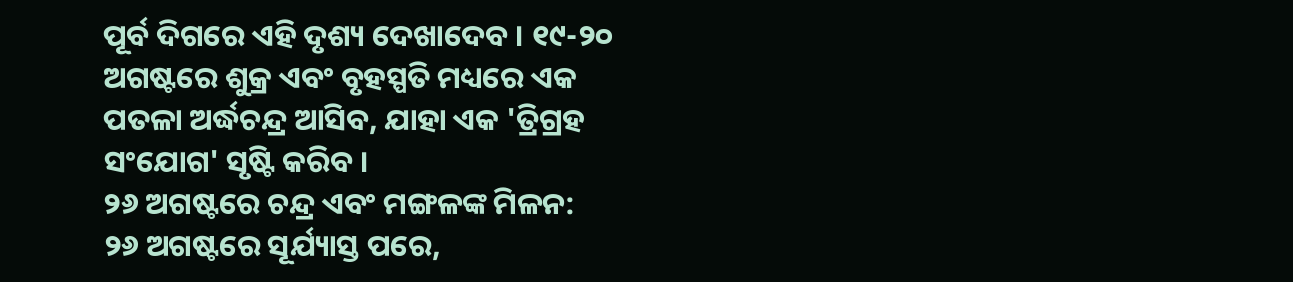ପୂର୍ବ ଦିଗରେ ଏହି ଦୃଶ୍ୟ ଦେଖାଦେବ । ୧୯-୨୦ ଅଗଷ୍ଟରେ ଶୁକ୍ର ଏବଂ ବୃହସ୍ପତି ମଧ୍ୟରେ ଏକ ପତଳା ଅର୍ଦ୍ଧଚନ୍ଦ୍ର ଆସିବ, ଯାହା ଏକ 'ତ୍ରିଗ୍ରହ ସଂଯୋଗ' ସୃଷ୍ଟି କରିବ ।
୨୬ ଅଗଷ୍ଟରେ ଚନ୍ଦ୍ର ଏବଂ ମଙ୍ଗଳଙ୍କ ମିଳନ:
୨୬ ଅଗଷ୍ଟରେ ସୂର୍ଯ୍ୟାସ୍ତ ପରେ,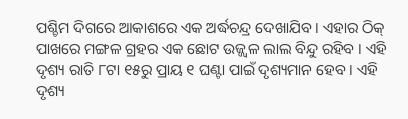ପଶ୍ଚିମ ଦିଗରେ ଆକାଶରେ ଏକ ଅର୍ଦ୍ଧଚନ୍ଦ୍ର ଦେଖାଯିବ । ଏହାର ଠିକ୍ ପାଖରେ ମଙ୍ଗଳ ଗ୍ରହର ଏକ ଛୋଟ ଉଜ୍ଜ୍ୱଳ ଲାଲ ବିନ୍ଦୁ ରହିବ । ଏହି ଦୃଶ୍ୟ ରାତି ୮ଟା ୧୫ରୁ ପ୍ରାୟ ୧ ଘଣ୍ଟା ପାଇଁ ଦୃଶ୍ୟମାନ ହେବ । ଏହି ଦୃଶ୍ୟ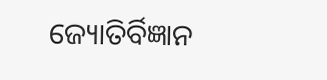ଜ୍ୟୋତିର୍ବିଜ୍ଞାନ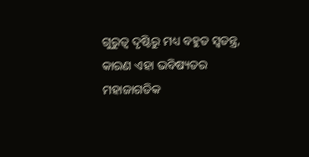ଗୁରୁତ୍ୱ ଦୃଷ୍ଟିରୁ ମଧ୍ୟ ବହୁତ ସ୍ୱତନ୍ତ୍ର, କାରଣ ଏହା ଭବିଷ୍ୟତର ମହାଜାଗତିକ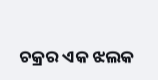ଚକ୍ରର ଏକ ଝଲକ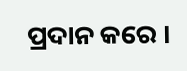ପ୍ରଦାନ କରେ ।